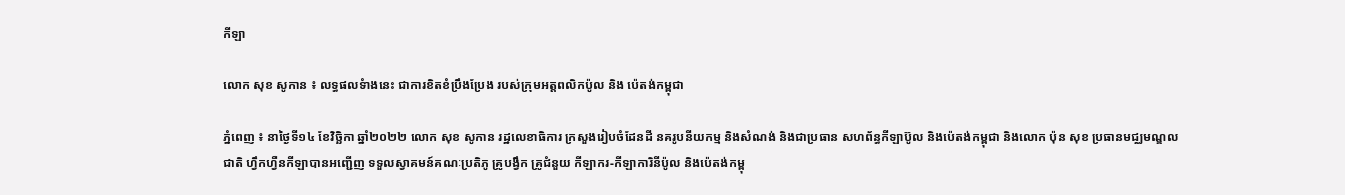កីឡា

លោក សុខ សូកាន ៖ លទ្ធផលទំាងនេះ ជាការខិតខំប្រឹងប្រែង របស់ក្រុមអត្តពលិកប៉ូល និង ប៉េតង់កម្ពុជា

ភ្នំពេញ ៖ នាថ្ងៃទី១៤ ខែវិច្ឆិកា ឆ្នាំ២០២២ លោក សុខ សូកាន រដ្ឋលេខាធិការ ក្រសួងរៀបចំដែនដី នគរូបនីយកម្ម និងសំណង់ និងជាប្រធាន សហព័ន្ធកីឡាប៊ូល និងប៉េតង់កម្ពុជា និងលោក ប៉ុន សុខ ប្រធានមជ្ឈមណ្ឌលជាតិ ហ្វឹកហ្វឺនកីឡាបានអញ្ជើញ ទទួលស្វាគមន៍គណៈប្រតិភូ គ្រូបង្វឹក គ្រូជំនួយ កីឡាករ-កីឡាការិនីប៉ូល និងប៉េតង់កម្ពុ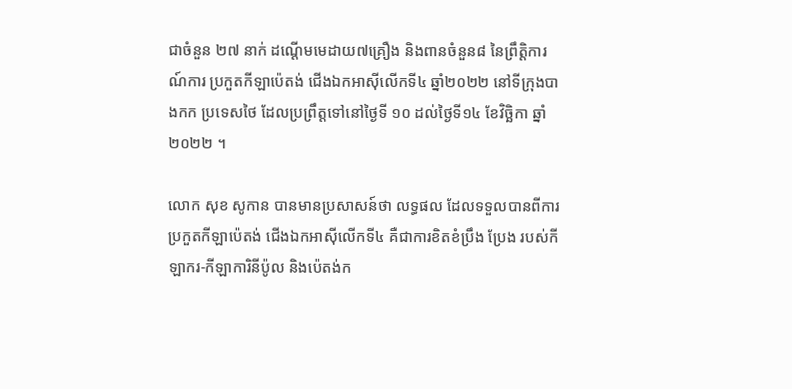ជាចំនួន ២៧ នាក់ ដណ្តើមមេដាយ៧គ្រឿង និងពានចំនួន៨ នៃព្រឹត្តិការណ៍ការ ប្រកួតកីឡាប៉េតង់ ជើងឯកអាស៊ីលើកទី៤ ឆ្នាំ២០២២ នៅទីក្រុងបាងកក ប្រទេសថៃ ដែលប្រព្រឹត្តទៅនៅថ្ងៃទី ១០ ដល់ថ្ងៃទី១៤ ខែវិច្ឆិកា ឆ្នាំ២០២២ ។

លោក សុខ សូកាន បានមានប្រសាសន៍ថា លទ្ធផល ដែលទទួលបានពីការ ប្រកួតកីឡាប៉េតង់ ជើងឯកអាស៊ីលើកទី៤ គឺជាការខិតខំប្រឹង ប្រែង របស់កីឡាករ-កីឡាការិនីប៉ូល និងប៉េតង់ក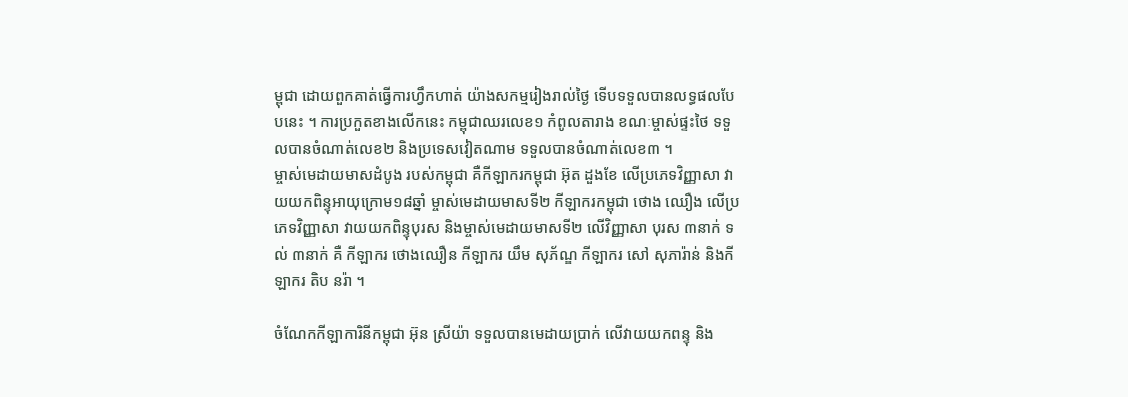ម្ពុជា ដោយពួកគាត់ធ្វើការហ្វឹកហាត់ យ៉ាងសកម្មរៀងរាល់ថ្ងៃ ទើបទទួលបានលទ្ធផលបែបនេះ ។ ការប្រកួតខាងលើកនេះ កម្ពុជាឈរលេខ១ កំពូលតារាង ខណៈម្ចាស់ផ្ទះថៃ ទទួលបានចំណាត់លេខ២ និងប្រទេសវៀតណាម ទទួលបានចំណាត់លេខ៣ ។
ម្ចាស់មេដាយមាសដំបូង របស់កម្ពុជា គឺកីឡាករកម្ពុជា អ៊ុត ដួងខែ លើប្រភេទវិញ្ញាសា វាយយកពិន្ទុអាយុក្រោម១៨ឆ្នាំ ម្ចាស់មេដាយមាសទី២ កីឡាករកម្ពុជា ថោង ឈឿង លើប្រភេទវិញ្ញាសា វាយយកពិន្ទុបុរស និងម្ចាស់មេដាយមាសទី២ លើវិញ្ញាសា បុរស ៣នាក់ ទល់ ៣នាក់ គឺ កីឡាករ ថោងឈឿន កីឡាករ យឹម សុភ័ណ្ឌ កីឡាករ សៅ សុភារ៉ាន់ និងកីឡាករ តិប នរ៉ា ។

ចំណែកកីឡាការិនីកម្ពុជា អ៊ុន ស្រីយ៉ា ទទួលបានមេដាយប្រាក់ លើវាយយកពន្ទុ និង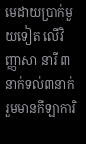មេដាយប្រាក់មួយទៀត លើវិញ្ញាសា នារី ៣នាក់ទល់៣នាក់ រួមមានកីឡាការិ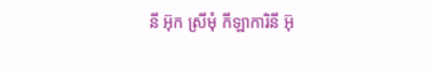នី អ៊ុក ស្រីមុំ កីឡាការិនី អ៊ុ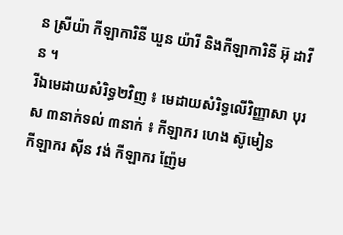ន ស្រីយ៉ា កីឡាការិនី ឃួន យ៉ារី និងកីឡាការិនី អ៊ុ ដាវីន ។
រីឯមេដាយសំរិទ្ធ២វិញ ៖ មេដាយសំរិទ្ធលើវិញ្ញាសា បុរស ៣នាក់ទល់ ៣នាក់ ៖ កីឡាករ ហេង ស៊ូមៀន
កីឡាករ ស៊ីន វង់ កីឡាករ ញ៉ែម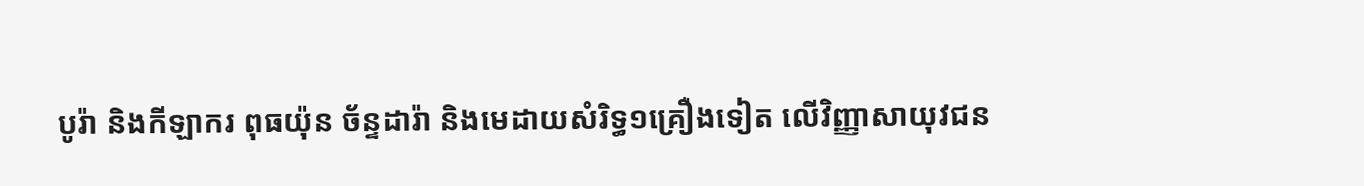បូរ៉ា និងកីឡាករ ពុធយ៉ុន ច័ន្ទដារ៉ា និងមេដាយសំរិទ្ធ១គ្រឿងទៀត លើវិញ្ញាសាយុវជន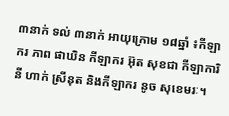៣នាក់ ទល់ ៣នាក់ អាយុក្រោម ១៨ឆ្នាំ ៖កីឡាករ ភាព ផាឃិន កីឡាករ អ៊ុត សុខជា កីឡាការិនី ហាក់ ស្រីនុត និងកីឡាករ នូច សុខេមរៈ។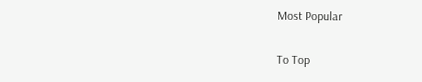Most Popular

To Top